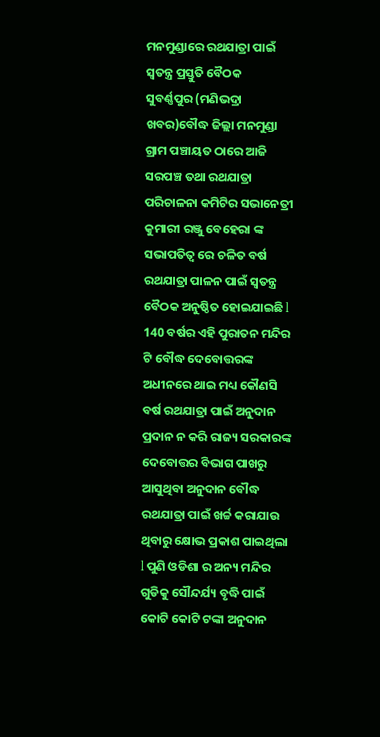ମନମୁଣ୍ଡାରେ ରଥଯାତ୍ରା ପାଇଁ ସ୍ୱତନ୍ତ୍ର ପ୍ରସ୍ତୁତି ବୈଠକ
ସୁବର୍ଣ୍ଣପୁର (ମଣିଭଦ୍ରା ଖବର)ବୌଦ୍ଧ ଜିଲ୍ଲା ମନମୁଣ୍ଡା ଗ୍ରାମ ପଞ୍ଚାୟତ ଠାରେ ଆଜି ସରପଞ୍ଚ ତଥା ରଥଯାତ୍ରା ପରିଚାଳନା କମିଟିର ସଭାନେତ୍ରୀ କୁମାରୀ ରଞ୍ଜୁ ବେହେରା ଙ୍କ ସଭାପତିତ୍ୱ ରେ ଚଳିତ ବର୍ଷ ରଥଯାତ୍ରା ପାଳନ ପାଇଁ ସ୍ୱତନ୍ତ୍ର ବୈଠକ ଅନୁଷ୍ଠିତ ହୋଇଯାଇଛି l 140 ବର୍ଷର ଏହି ପୁରାତନ ମନ୍ଦିର ଟି ବୌଦ୍ଧ ଦେବୋତ୍ତରଙ୍କ ଅଧୀନରେ ଥାଇ ମଧ୍ୟ କୌଣସି ବର୍ଷ ରଥଯାତ୍ରା ପାଇଁ ଅନୁଦାନ ପ୍ରଦାନ ନ କରି ରାଜ୍ୟ ସରକାରଙ୍କ ଦେବୋତ୍ତର ବିଭାଗ ପାଖରୁ ଆସୁଥିବା ଅନୁଦାନ ବୌଦ୍ଧ ରଥଯାତ୍ରା ପାଇଁ ଖର୍ଚ୍ଚ କରାଯାଉ ଥିବାରୁ କ୍ଷୋଭ ପ୍ରକାଶ ପାଇଥିଲା l ପୁଣି ଓଡିଶା ର ଅନ୍ୟ ମନ୍ଦିର ଗୁଡିକୁ ସୌନ୍ଦର୍ଯ୍ୟ ବୃଦ୍ଧି ପାଇଁ କୋଟି କୋଟି ଟଙ୍କା ଅନୁଦାନ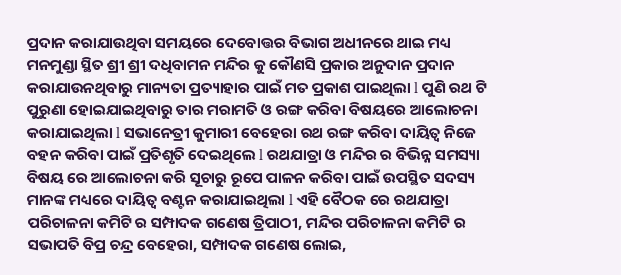ପ୍ରଦାନ କରାଯାଉଥିବା ସମୟରେ ଦେବୋତ୍ତର ବିଭାଗ ଅଧୀନରେ ଥାଇ ମଧ୍ୟ ମନମୁଣ୍ଡା ସ୍ଥିତ ଶ୍ରୀ ଶ୍ରୀ ଦଧିବାମନ ମନ୍ଦିର କୁ କୌଣସି ପ୍ରକାର ଅନୁଦାନ ପ୍ରଦାନ କରାଯାଉନଥିବାରୁ ମାନ୍ୟତା ପ୍ରତ୍ୟାହାର ପାଇଁ ମତ ପ୍ରକାଶ ପାଇଥିଲା l ପୁଣି ରଥ ଟି ପୁରୁଣା ହୋଇଯାଇଥିବାରୁ ତାର ମରାମତି ଓ ରଙ୍ଗ କରିବା ବିଷୟରେ ଆଲୋଚନା କରାଯାଇଥିଲା l ସଭାନେତ୍ରୀ କୁମାରୀ ବେହେରା ରଥ ରଙ୍ଗ କରିବା ଦାୟିତ୍ୱ ନିଜେ ବହନ କରିବା ପାଇଁ ପ୍ରତିଶୃତି ଦେଇଥିଲେ l ରଥଯାତ୍ରା ଓ ମନ୍ଦିର ର ବିଭିନ୍ନ ସମସ୍ୟା ବିଷୟ ରେ ଆଲୋଚନା କରି ସୂଚାରୁ ରୂପେ ପାଳନ କରିବା ପାଇଁ ଉପସ୍ଥିତ ସଦସ୍ୟ ମାନଙ୍କ ମଧ୍ୟରେ ଦାୟିତ୍ୱ ବଣ୍ଟନ କରାଯାଇଥିଲା l ଏହି ବୈଠକ ରେ ରଥଯାତ୍ରା ପରିଚାଳନା କମିଟି ର ସମ୍ପାଦକ ଗଣେଷ ତ୍ରିପାଠୀ, ମନ୍ଦିର ପରିଚାଳନା କମିଟି ର ସଭାପତି ବିପ୍ର ଚନ୍ଦ୍ର ବେହେରା, ସମ୍ପାଦକ ଗଣେଷ ଲୋଇ,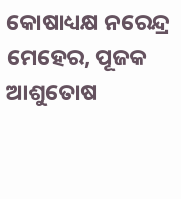କୋଷାଧ୍ୟକ୍ଷ ନରେନ୍ଦ୍ର ମେହେର, ପୂଜକ ଆଶୁତୋଷ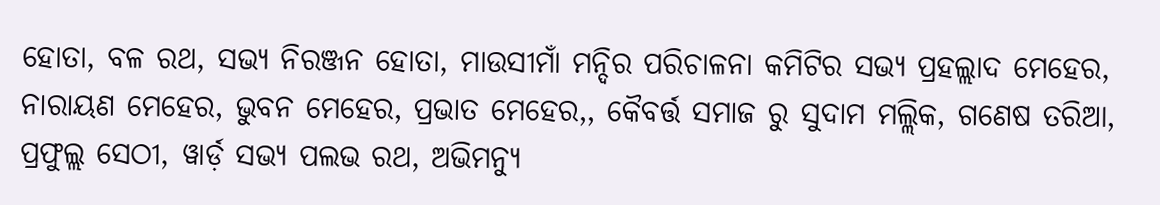ହୋତା, ବଳ ରଥ, ସଭ୍ୟ ନିରଞ୍ଜନ ହୋତା, ମାଉସୀମାଁ ମନ୍ଦିର ପରିଚାଳନା କମିଟିର ସଭ୍ୟ ପ୍ରହଲ୍ଲାଦ ମେହେର, ନାରାୟଣ ମେହେର, ଭୁବନ ମେହେର, ପ୍ରଭାତ ମେହେର,, କୈବର୍ତ୍ତ ସମାଜ ରୁ ସୁଦାମ ମଲ୍ଲିକ, ଗଣେଷ ତରିଆ, ପ୍ରଫୁଲ୍ଲ ସେଠୀ, ୱାର୍ଡ଼ ସଭ୍ୟ ପଲଭ ରଥ, ଅଭିମନ୍ୟୁ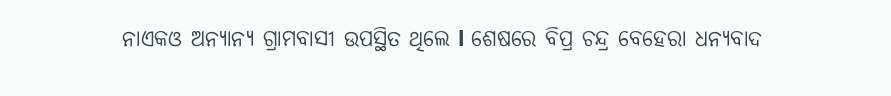ନାଏକଓ ଅନ୍ୟାନ୍ୟ ଗ୍ରାମବାସୀ ଉପସ୍ଥିତ ଥିଲେ l ଶେଷରେ ବିପ୍ର ଚନ୍ଦ୍ର ବେହେରା ଧନ୍ୟବାଦ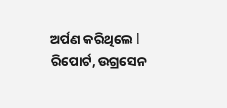ଅର୍ପଣ କରିଥିଲେ l
ରିପୋର୍ଟ, ଉଗ୍ରସେନ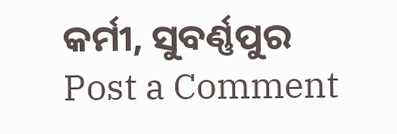କର୍ମୀ, ସୁବର୍ଣ୍ଣପୁର
Post a Comment